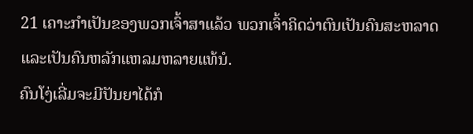21 ເຄາະກຳເປັນຂອງພວກເຈົ້າສາແລ້ວ ພວກເຈົ້າຄິດວ່າຕົນເປັນຄົນສະຫລາດ ແລະເປັນຄົນຫລັກແຫລມຫລາຍແທ້ນໍ.
ຄົນໂງ່ເລີ່ມຈະມີປັນຍາໄດ້ກໍ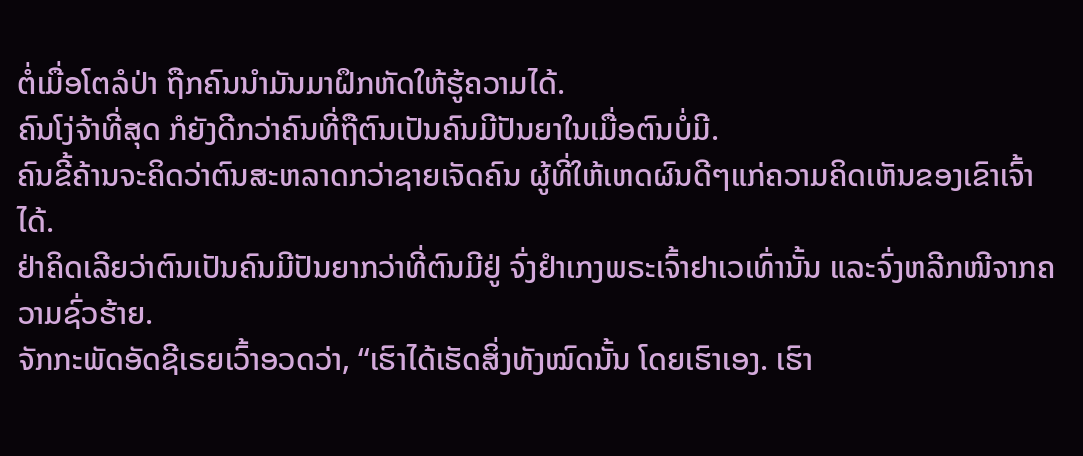ຕໍ່ເມື່ອໂຕລໍປ່າ ຖືກຄົນນຳມັນມາຝຶກຫັດໃຫ້ຮູ້ຄວາມໄດ້.
ຄົນໂງ່ຈ້າທີ່ສຸດ ກໍຍັງດີກວ່າຄົນທີ່ຖືຕົນເປັນຄົນມີປັນຍາໃນເມື່ອຕົນບໍ່ມີ.
ຄົນຂີ້ຄ້ານຈະຄິດວ່າຕົນສະຫລາດກວ່າຊາຍເຈັດຄົນ ຜູ້ທີ່ໃຫ້ເຫດຜົນດີໆແກ່ຄວາມຄິດເຫັນຂອງເຂົາເຈົ້າໄດ້.
ຢ່າຄິດເລີຍວ່າຕົນເປັນຄົນມີປັນຍາກວ່າທີ່ຕົນມີຢູ່ ຈົ່ງຢຳເກງພຣະເຈົ້າຢາເວເທົ່ານັ້ນ ແລະຈົ່ງຫລີກໜີຈາກຄວາມຊົ່ວຮ້າຍ.
ຈັກກະພັດອັດຊີເຣຍເວົ້າອວດວ່າ, “ເຮົາໄດ້ເຮັດສິ່ງທັງໝົດນັ້ນ ໂດຍເຮົາເອງ. ເຮົາ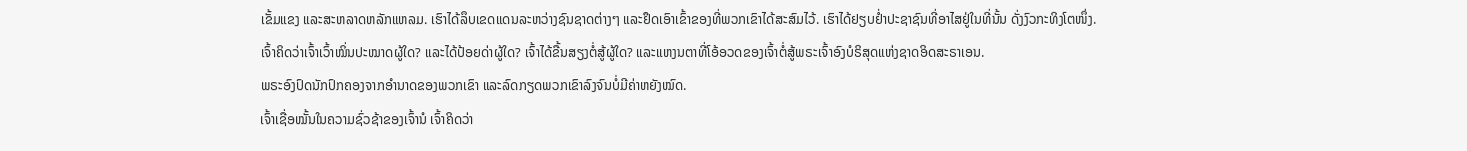ເຂັ້ມແຂງ ແລະສະຫລາດຫລັກແຫລມ. ເຮົາໄດ້ລຶບເຂດແດນລະຫວ່າງຊົນຊາດຕ່າງໆ ແລະຢຶດເອົາເຂົ້າຂອງທີ່ພວກເຂົາໄດ້ສະສົມໄວ້. ເຮົາໄດ້ຢຽບຢໍ່າປະຊາຊົນທີ່ອາໄສຢູ່ໃນທີ່ນັ້ນ ດັ່ງງົວກະທິງໂຕໜຶ່ງ.
ເຈົ້າຄິດວ່າເຈົ້າເວົ້າໝິ່ນປະໝາດຜູ້ໃດ? ແລະໄດ້ປ້ອຍດ່າຜູ້ໃດ? ເຈົ້າໄດ້ຂື້ນສຽງຕໍ່ສູ້ຜູ້ໃດ? ແລະແຫງນຕາທີ່ໂອ້ອວດຂອງເຈົ້າຕໍ່ສູ້ພຣະເຈົ້າອົງບໍຣິສຸດແຫ່ງຊາດອິດສະຣາເອນ.
ພຣະອົງປົດນັກປົກຄອງຈາກອຳນາດຂອງພວກເຂົາ ແລະລົດກຽດພວກເຂົາລົງຈົນບໍ່ມີຄ່າຫຍັງໝົດ.
ເຈົ້າເຊື່ອໝັ້ນໃນຄວາມຊົ່ວຊ້າຂອງເຈົ້ານໍ ເຈົ້າຄິດວ່າ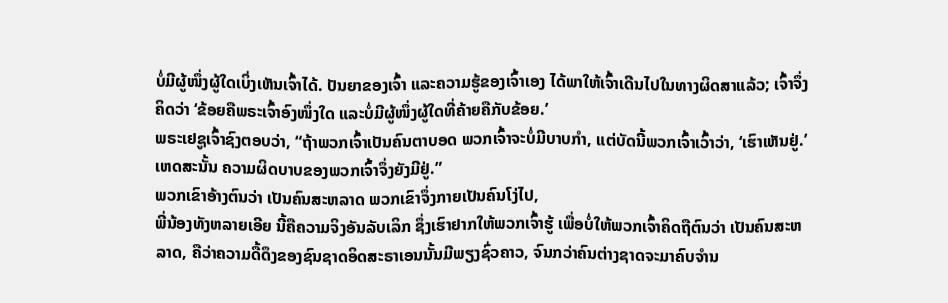ບໍ່ມີຜູ້ໜຶ່ງຜູ້ໃດເບິ່ງເຫັນເຈົ້າໄດ້. ປັນຍາຂອງເຈົ້າ ແລະຄວາມຮູ້ຂອງເຈົ້າເອງ ໄດ້ພາໃຫ້ເຈົ້າເດີນໄປໃນທາງຜິດສາແລ້ວ; ເຈົ້າຈຶ່ງຄິດວ່າ ‘ຂ້ອຍຄືພຣະເຈົ້າອົງໜຶ່ງໃດ ແລະບໍ່ມີຜູ້ໜຶ່ງຜູ້ໃດທີ່ຄ້າຍຄືກັບຂ້ອຍ.’
ພຣະເຢຊູເຈົ້າຊົງຕອບວ່າ, “ຖ້າພວກເຈົ້າເປັນຄົນຕາບອດ ພວກເຈົ້າຈະບໍ່ມີບາບກຳ, ແຕ່ບັດນີ້ພວກເຈົ້າເວົ້າວ່າ, ‘ເຮົາເຫັນຢູ່.’ ເຫດສະນັ້ນ ຄວາມຜິດບາບຂອງພວກເຈົ້າຈຶ່ງຍັງມີຢູ່.”
ພວກເຂົາອ້າງຕົນວ່າ ເປັນຄົນສະຫລາດ ພວກເຂົາຈຶ່ງກາຍເປັນຄົນໂງ່ໄປ,
ພີ່ນ້ອງທັງຫລາຍເອີຍ ນີ້ຄືຄວາມຈິງອັນລັບເລິກ ຊຶ່ງເຮົາຢາກໃຫ້ພວກເຈົ້າຮູ້ ເພື່ອບໍ່ໃຫ້ພວກເຈົ້າຄິດຖືຕົນວ່າ ເປັນຄົນສະຫລາດ, ຄືວ່າຄວາມດື້ດຶງຂອງຊົນຊາດອິດສະຣາເອນນັ້ນມີພຽງຊົ່ວຄາວ, ຈົນກວ່າຄົນຕ່າງຊາດຈະມາຄົບຈຳນ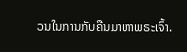ວນໃນການກັບຄືນມາຫາພຣະເຈົ້າ.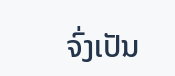ຈົ່ງເປັນ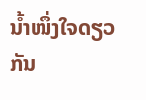ນໍ້າໜຶ່ງໃຈດຽວກັນ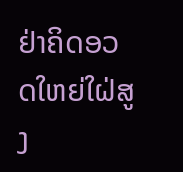ຢ່າຄິດອວດໃຫຍ່ໃຝ່ສູງ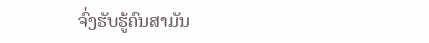ຈົ່ງຮັບຮູ້ຄົນສາມັນ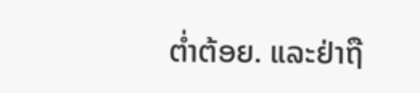ຕໍ່າຕ້ອຍ. ແລະຢ່າຖື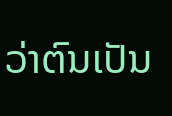ວ່າຕົນເປັນ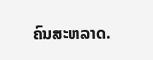ຄົນສະຫລາດ.